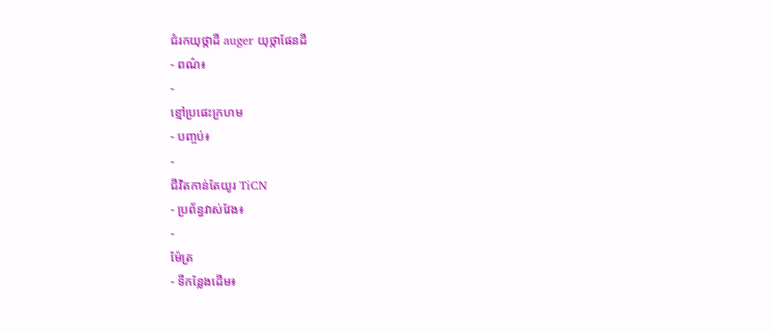ជំរកយុថ្កាដី auger យុថ្កាផែនដី
- ពណ៌៖
-
ខ្មៅប្រផេះក្រហម
- បញ្ចប់៖
-
ជីវិតកាន់តែយូរ TiCN
- ប្រព័ន្ធវាស់វែង៖
-
ម៉ែត្រ
- ទីកន្លែងដើម៖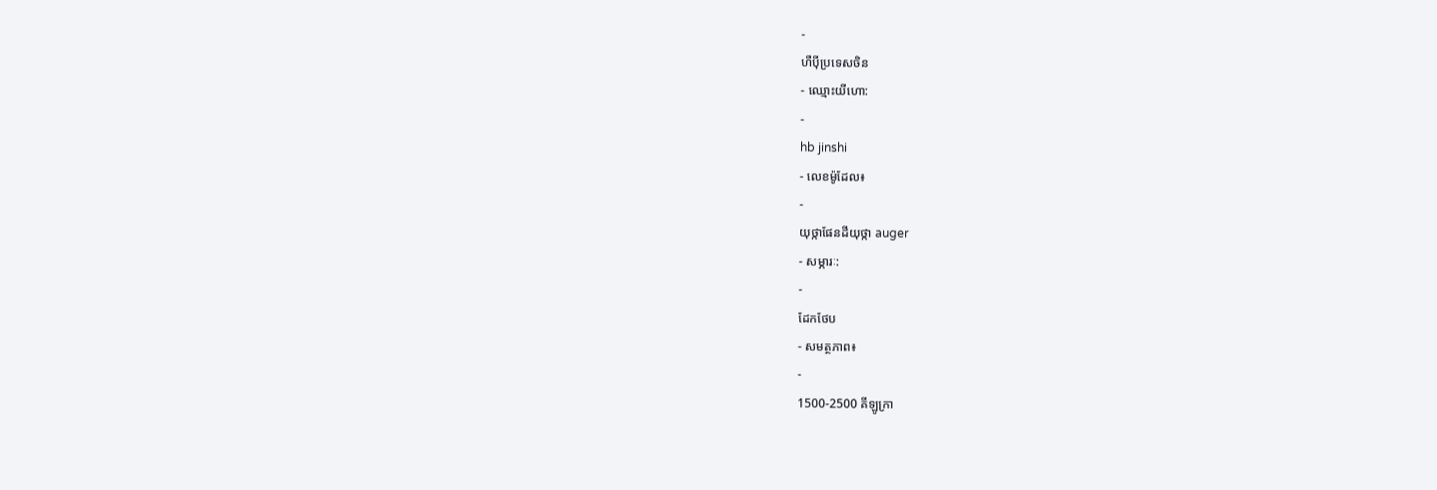-
ហឺប៉ីប្រទេសចិន
- ឈ្មោះយីហោ:
-
hb jinshi
- លេខម៉ូដែល៖
-
យុថ្កាផែនដីយុថ្កា auger
- សម្ភារៈ:
-
ដែកថែប
- សមត្ថភាព៖
-
1500-2500 គីឡូក្រា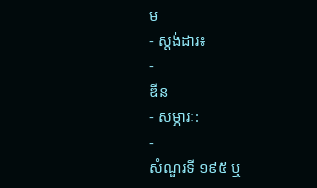ម
- ស្តង់ដារ៖
-
ឌីន
- សម្ភារៈ:
-
សំណួរទី ១៩៥ ឬ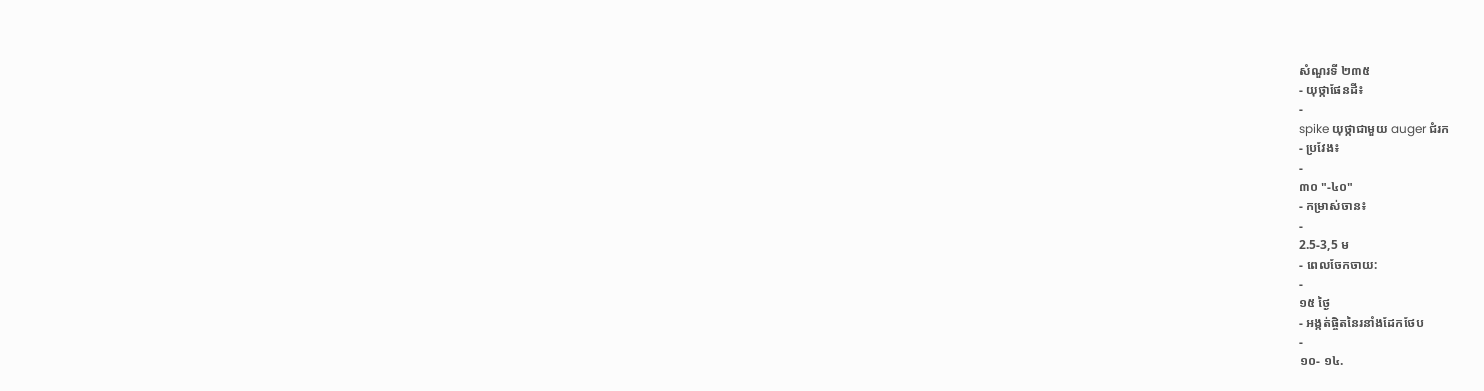សំណួរទី ២៣៥
- យុថ្កាផែនដី៖
-
spike យុថ្កាជាមួយ auger ជំរក
- ប្រវែង៖
-
៣០ "-៤០"
- កម្រាស់ចាន៖
-
2.5-3,5 ម
- ពេលចែកចាយ:
-
១៥ ថ្ងៃ
- អង្កត់ផ្ចិតនៃរនាំងដែកថែប
-
១០- ១៤.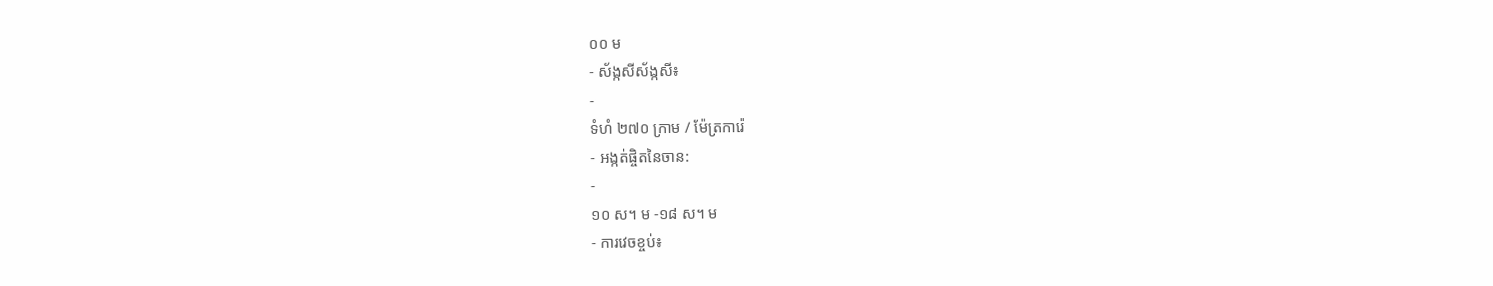០០ ម
- ស័ង្កសីស័ង្កសី៖
-
ទំហំ ២៧០ ក្រាម / ម៉ែត្រការ៉េ
- អង្កត់ផ្ចិតនៃចាន:
-
១០ ស។ ម -១៨ ស។ ម
- ការវេចខ្ចប់៖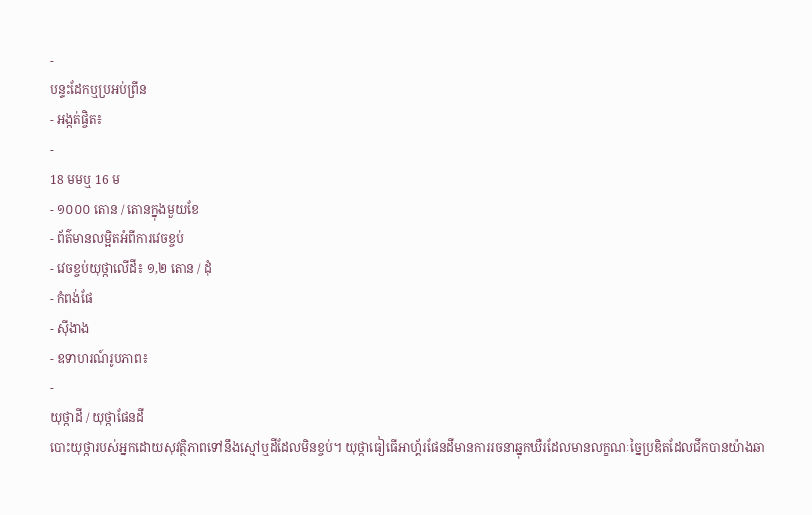-
បន្ទះដែកឬប្រអប់ព្រីន
- អង្កត់ផ្ចិត៖
-
18 មមឬ 16 ម
- ១០០០ តោន / តោនក្នុងមួយខែ
- ព័ត៌មានលម្អិតអំពីការវេចខ្ចប់
- វេចខ្ចប់យុថ្កាលើដី៖ ១,២ តោន / ដុំ
- កំពង់ផែ
- ស៊ីងាង
- ឧទាហរណ៍រូបភាព៖
-
យុថ្កាដី / យុថ្កាផែនដី
បោះយុថ្ការបស់អ្នកដោយសុវត្ថិភាពទៅនឹងស្មៅឬដីដែលមិនខ្ចប់។ យុថ្កាធៀធើអាហ្គ័រផែនដីមានការរចនាឆ្នុកឃឺរដែលមានលក្ខណៈច្នៃប្រឌិតដែលជីកបានយ៉ាងឆា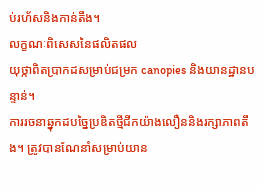ប់រហ័សនិងកាន់តឹង។
លក្ខណៈពិសេសនៃផលិតផល
យុថ្កាពិតប្រាកដសម្រាប់ជម្រក canopies និងយានដ្ឋានបន្ទាន់។
ការរចនាឆ្នុកដបច្នៃប្រឌិតថ្មីជីកយ៉ាងលឿននិងរក្សាភាពតឹង។ ត្រូវបានណែនាំសម្រាប់យាន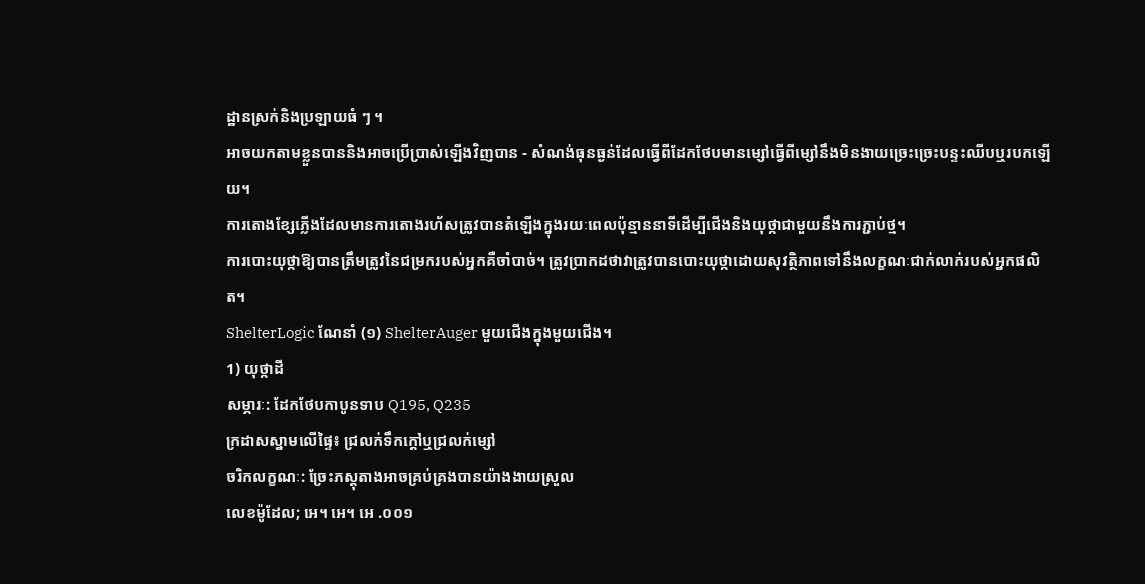ដ្ឋានស្រក់និងប្រឡាយធំ ៗ ។
អាចយកតាមខ្លួនបាននិងអាចប្រើប្រាស់ឡើងវិញបាន - សំណង់ធុនធ្ងន់ដែលធ្វើពីដែកថែបមានម្សៅធ្វើពីម្សៅនឹងមិនងាយច្រេះច្រេះបន្ទះឈីបឬរបកឡើយ។
ការតោងខ្សែភ្លើងដែលមានការតោងរហ័សត្រូវបានតំឡើងក្នុងរយៈពេលប៉ុន្មាននាទីដើម្បីជើងនិងយុថ្កាជាមួយនឹងការភ្ជាប់ថ្ម។
ការបោះយុថ្កាឱ្យបានត្រឹមត្រូវនៃជម្រករបស់អ្នកគឺចាំបាច់។ ត្រូវប្រាកដថាវាត្រូវបានបោះយុថ្កាដោយសុវត្ថិភាពទៅនឹងលក្ខណៈជាក់លាក់របស់អ្នកផលិត។
ShelterLogic ណែនាំ (១) ShelterAuger មួយជើងក្នុងមួយជើង។
1) យុថ្កាដី
សម្ភារៈ: ដែកថែបកាបូនទាប Q195, Q235
ក្រដាសស្នាមលើផ្ទៃ៖ ជ្រលក់ទឹកក្តៅឬជ្រលក់ម្សៅ
ចរិកលក្ខណៈ: ច្រែះភស្តុតាងអាចគ្រប់គ្រងបានយ៉ាងងាយស្រួល
លេខម៉ូដែល; អេ។ អេ។ អេ .០០១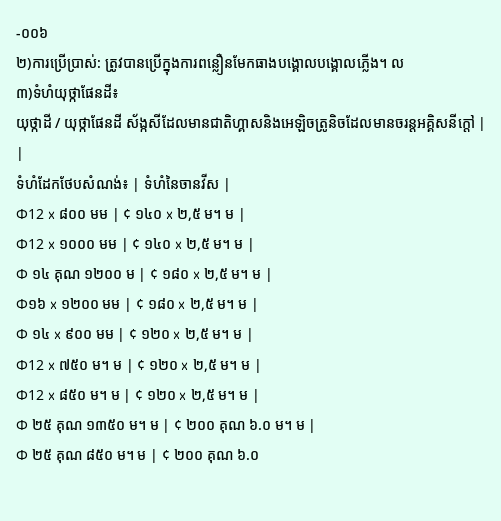-០០៦
២)ការប្រើប្រាស់: ត្រូវបានប្រើក្នុងការពន្លឿនមែកធាងបង្គោលបង្គោលភ្លើង។ ល
៣)ទំហំយុថ្កាផែនដី៖
យុថ្កាដី / យុថ្កាផែនដី ស័ង្កសីដែលមានជាតិហ្គាសនិងអេឡិចត្រូនិចដែលមានចរន្តអគ្គិសនីក្តៅ |
|
ទំហំដែកថែបសំណង់៖ | ទំហំនៃចានវីស |
Φ12 x ៨០០ មម | ¢ ១៤០ x ២,៥ ម។ ម |
Φ12 x ១០០០ មម | ¢ ១៤០ x ២,៥ ម។ ម |
Φ ១៤ គុណ ១២០០ ម | ¢ ១៨០ x ២,៥ ម។ ម |
Φ១៦ x ១២០០ មម | ¢ ១៨០ x ២,៥ ម។ ម |
Φ ១៤ x ៩០០ មម | ¢ ១២០ x ២,៥ ម។ ម |
Φ12 x ៧៥០ ម។ ម | ¢ ១២០ x ២,៥ ម។ ម |
Φ12 x ៨៥០ ម។ ម | ¢ ១២០ x ២,៥ ម។ ម |
Φ ២៥ គុណ ១៣៥០ ម។ ម | ¢ ២០០ គុណ ៦.០ ម។ ម |
Φ ២៥ គុណ ៨៥០ ម។ ម | ¢ ២០០ គុណ ៦.០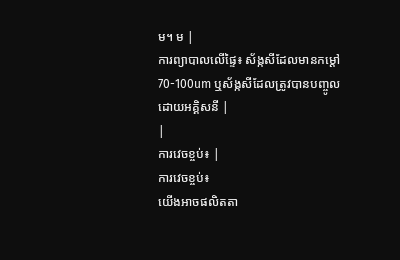ម។ ម |
ការព្យាបាលលើផ្ទៃ៖ ស័ង្កសីដែលមានកម្តៅ 70-100um ឬស័ង្កសីដែលត្រូវបានបញ្ចូលដោយអគ្គិសនី |
|
ការវេចខ្ចប់៖ |
ការវេចខ្ចប់៖
យើងអាចផលិតតា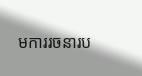មការរចនារប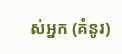ស់អ្នក (គំនូរ)